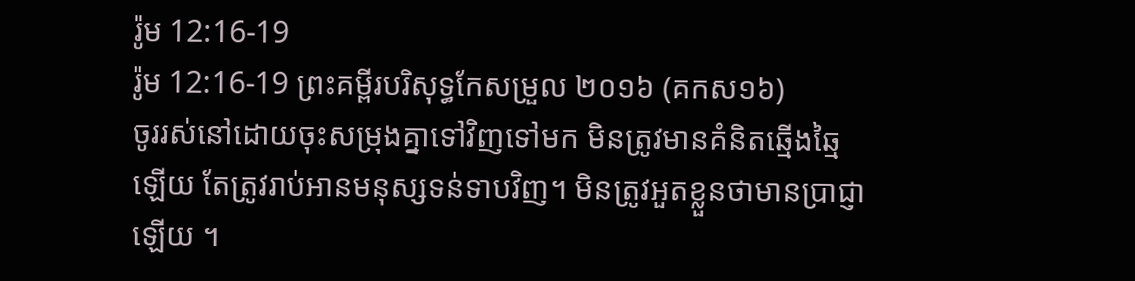រ៉ូម 12:16-19
រ៉ូម 12:16-19 ព្រះគម្ពីរបរិសុទ្ធកែសម្រួល ២០១៦ (គកស១៦)
ចូររស់នៅដោយចុះសម្រុងគ្នាទៅវិញទៅមក មិនត្រូវមានគំនិតឆ្មើងឆ្មៃឡើយ តែត្រូវរាប់អានមនុស្សទន់ទាបវិញ។ មិនត្រូវអួតខ្លួនថាមានប្រាជ្ញាឡើយ ។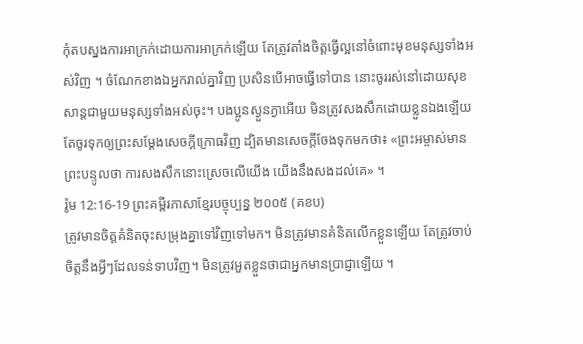កុំតបស្នងការអាក្រក់ដោយការអាក្រក់ឡើយ តែត្រូវតាំងចិត្តធ្វើល្អនៅចំពោះមុខមនុស្សទាំងអស់វិញ ។ ចំណែកខាងឯអ្នករាល់គ្នាវិញ ប្រសិនបើអាចធ្វើទៅបាន នោះចូររស់នៅដោយសុខសាន្តជាមួយមនុស្សទាំងអស់ចុះ។ បងប្អូនស្ងួនភ្ងាអើយ មិនត្រូវសងសឹកដោយខ្លួនឯងឡើយ តែចូរទុកឲ្យព្រះសម្ដែងសេចក្ដីក្រោធវិញ ដ្បិតមានសេចក្តីចែងទុកមកថា៖ «ព្រះអម្ចាស់មានព្រះបន្ទូលថា ការសងសឹកនោះស្រេចលើយើង យើងនឹងសងដល់គេ» ។
រ៉ូម 12:16-19 ព្រះគម្ពីរភាសាខ្មែរបច្ចុប្បន្ន ២០០៥ (គខប)
ត្រូវមានចិត្តគំនិតចុះសម្រុងគ្នាទៅវិញទៅមក។ មិនត្រូវមានគំនិតលើកខ្លួនឡើយ តែត្រូវចាប់ចិត្តនឹងអ្វីៗដែលទន់ទាបវិញ។ មិនត្រូវអួតខ្លួនថាជាអ្នកមានប្រាជ្ញាឡើយ ។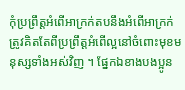កុំប្រព្រឹត្តអំពើអាក្រក់តបនឹងអំពើអាក្រក់ ត្រូវគិតតែពីប្រព្រឹត្តអំពើល្អនៅចំពោះមុខមនុស្សទាំងអស់វិញ ។ ផ្នែកឯខាងបងប្អូន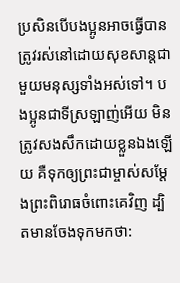ប្រសិនបើបងប្អូនអាចធ្វើបាន ត្រូវរស់នៅដោយសុខសាន្តជាមួយមនុស្សទាំងអស់ទៅ។ បងប្អូនជាទីស្រឡាញ់អើយ មិនត្រូវសងសឹកដោយខ្លួនឯងឡើយ គឺទុកឲ្យព្រះជាម្ចាស់សម្តែងព្រះពិរោធចំពោះគេវិញ ដ្បិតមានចែងទុកមកថា: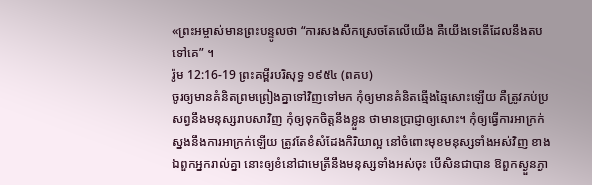«ព្រះអម្ចាស់មានព្រះបន្ទូលថា “ការសងសឹកស្រេចតែលើយើង គឺយើងទេតើដែលនឹងតបទៅគេ” ។
រ៉ូម 12:16-19 ព្រះគម្ពីរបរិសុទ្ធ ១៩៥៤ (ពគប)
ចូរឲ្យមានគំនិតព្រមព្រៀងគ្នាទៅវិញទៅមក កុំឲ្យមានគំនិតឆ្មើងឆ្មៃសោះឡើយ គឺត្រូវភប់ប្រសព្វនឹងមនុស្សរាបសាវិញ កុំឲ្យទុកចិត្តនឹងខ្លួន ថាមានប្រាជ្ញាឲ្យសោះ។ កុំឲ្យធ្វើការអាក្រក់ស្នងនឹងការអាក្រក់ឡើយ ត្រូវតែខំសំដែងកិរិយាល្អ នៅចំពោះមុខមនុស្សទាំងអស់វិញ ខាងឯពួកអ្នករាល់គ្នា នោះឲ្យខំនៅជាមេត្រីនឹងមនុស្សទាំងអស់ចុះ បើសិនជាបាន ឱពួកស្ងួនភ្ងា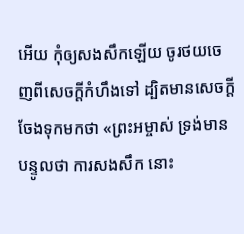អើយ កុំឲ្យសងសឹកឡើយ ចូរថយចេញពីសេចក្ដីកំហឹងទៅ ដ្បិតមានសេចក្ដីចែងទុកមកថា «ព្រះអម្ចាស់ ទ្រង់មានបន្ទូលថា ការសងសឹក នោះ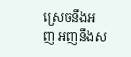ស្រេចនឹងអញ អញនឹងស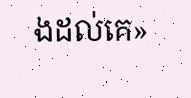ងដល់គេ»